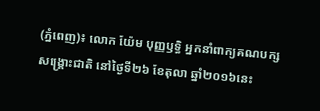(ភ្នំពេញ)៖ លោក យ៉ែម បុញ្ញឫទ្ធិ អ្នកនាំពាក្យគណបក្សសង្រ្គោះជាតិ នៅថ្ងៃទី២៦ ខែតុលា ឆ្នាំ២០១៦នេះ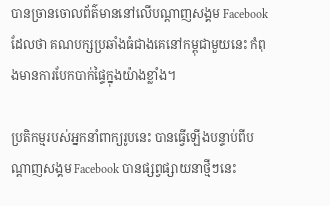បានច្រានចោលព័ត៌មាននៅលើបណ្តាញសង្គម Facebook ដែលថា គណបក្សប្រឆាំងធំជាងគេនៅកម្ពុជាមួយនេះ កំពុងមានការបែកបាក់ផ្ទៃក្នុងយ៉ាងខ្លាំង។

ប្រតិកម្មរបស់អ្នកនាំពាក្យរូបនេះ បានធ្វើឡើងបន្ទាប់ពីបណ្តាញសង្គម Facebook បានផ្សព្វផ្សាយនាថ្មីៗនេះ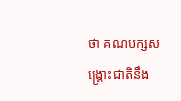ថា គណបក្សសង្រ្គោះជាតិនឹង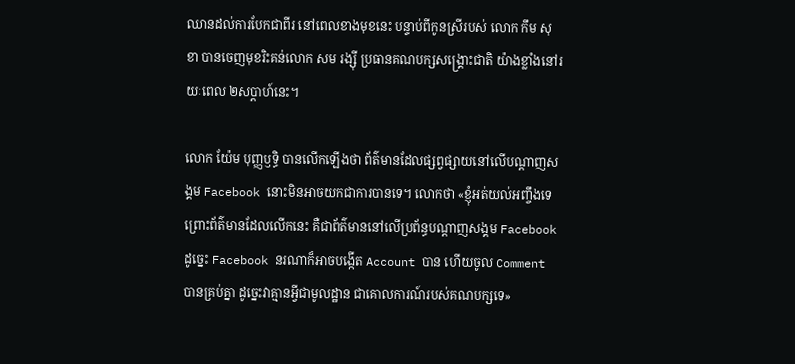ឈានដល់ការបែកជាពីរ នៅពេលខាងមុខនេះ បន្ទាប់ពីកូនស្រីរបស់ លោក កឹម សុខា បានចេញមុខរិះគន់លោក សម រង្ស៊ី ប្រធានគណបក្សសង្រ្គោះជាតិ យ៉ាងខ្លាំងនៅរយៈពេល ២សប្តាហ៍នេះ។

លោក យ៉ែម បុញ្ញឫទ្ធិ បានលើកឡើងថា ព័ត៌មានដែលផ្សព្វផ្សាយនៅលើបណ្តាញសង្គម Facebook នោះមិនអាចយកជាការបានទេ។ លោកថា «ខ្ញុំអត់យល់អញ្ចឹងទេ ព្រោះព័ត៌មានដែលលើកនេះ គឺជាព័ត៌មាននៅលើប្រព័ន្ធបណ្តាញសង្គម Facebook ដូច្នេះ Facebook នរណាក៏អាចបង្កើត Account បាន ហើយចូល Comment បានគ្រប់គ្នា ដូច្នេះវាគ្មានអ្វីជាមូលដ្ឋាន ជាគោលការណ៍របស់គណបក្សទេ»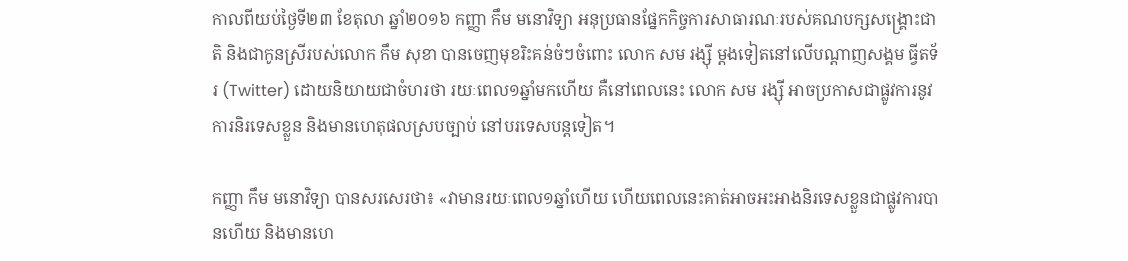កាលពីយប់ថ្ងៃទី២៣ ខែតុលា ឆ្នាំ២០១៦ កញ្ញា កឹម មនោវិទ្យា អនុប្រធានផ្នែកកិច្ចការសាធារណៈរបស់គណបក្សសង្រ្គោះជាតិ និងជាកូនស្រីរបស់លោក កឹម សុខា បានចេញមុខរិះគន់ចំៗចំពោះ លោក សម រង្ស៊ី ម្តងទៀតនៅលើបណ្តាញសង្គម ធ្វីតទ័រ (Twitter) ដោយនិយាយជាចំហរថា រយៈពេល១ឆ្នាំមកហើយ គឺនៅពេលនេះ លោក សម រង្ស៊ី អាចប្រកាសជាផ្លូវការនូវការនិរទេសខ្លួន និងមានហេតុផលស្របច្បាប់ នៅបរទេសបន្តទៀត។

កញ្ញា កឹម មនោវិទ្យា បានសរសេរថា៖ «វាមានរយៈពេល១ឆ្នាំហើយ ហើយពេលនេះគាត់អាចអះអាងនិរទេសខ្លួនជាផ្លូវការបានហើយ និងមានហេ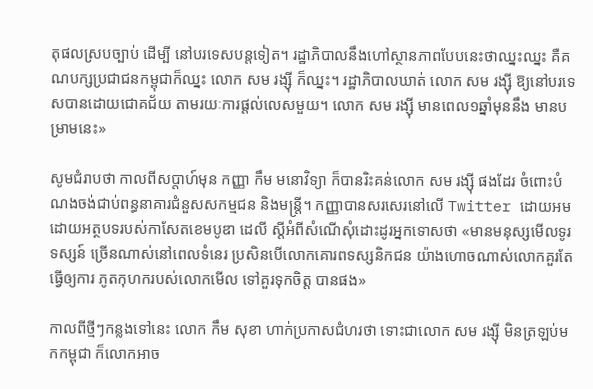តុផលស្របច្បាប់ ដើម្បី នៅបរទេសបន្តទៀត។ រដ្ឋាភិបាលនឹងហៅស្ថានភាពបែបនេះថាឈ្នះឈ្នះ គឺគណបក្សប្រជាជនកម្ពុជាក៏ឈ្នះ លោក សម រង្ស៊ី ក៏ឈ្នះ។ រដ្ឋាភិបាលឃាត់ លោក សម រង្ស៊ី ឱ្យនៅបរទេសបានដោយជោគជ័យ តាមរយៈការផ្ដល់លេសមួយ។ លោក សម រង្ស៊ី មានពេល១ឆ្នាំមុននឹង មានបម្រាមនេះ»

សូមជំរាបថា កាលពីសប្តាហ៍មុន កញ្ញា កឹម មនោវិទ្យា ក៏បានរិះគន់លោក សម រង្ស៊ី ផងដែរ ចំពោះបំណងចង់ជាប់ពន្ធនាគារជំនួសសកម្មជន និងមន្រ្តី។ កញ្ញាបានសរសេរនៅលើ Twitter ដោយអមដោយអត្ថបទរបស់កាសែតខេមបូឌា ដេលី ស្តីអំពីសំណើសុំដោះដូរអ្នកទោសថា «មានមនុស្សមើលទូរទស្សន៍ ច្រើនណាស់នៅពេលទំនេរ ប្រសិនបើលោកគោរពទស្សនិកជន យ៉ាងហោចណាស់លោកគួរតែធ្វើឲ្យការ ភូតកុហករបស់លោកមើល ទៅគួរទុកចិត្ត បានផង»

កាលពីថ្មីៗកន្លងទៅនេះ លោក កឹម សុខា ហាក់ប្រកាសជំហរថា ទោះជាលោក សម រង្ស៊ី មិនត្រឡប់មកកម្ពុជា ក៏លោកអាច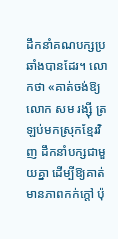ដឹកនាំគណបក្សប្រឆាំងបានដែរ។ លោកថា «គាត់ចង់ឱ្យលោក សម រង្ស៊ី ត្រឡប់មកស្រុកខ្មែរវិញ ដឹកនាំបក្សជាមួយគ្នា ដើម្បីឱ្យគាត់មានភាពកក់ក្តៅ ប៉ុ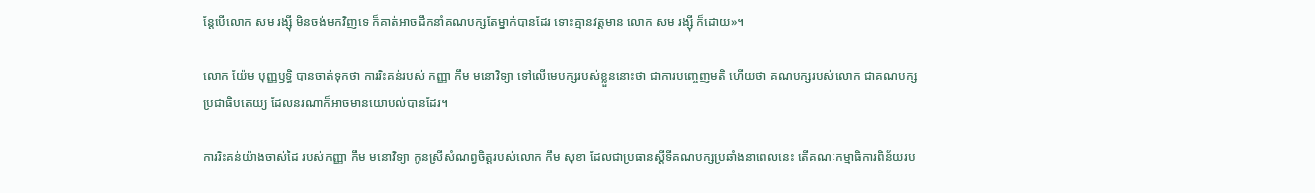ន្តែបើលោក សម រង្ស៊ី មិនចង់មកវិញទេ ក៏គាត់អាចដឹកនាំគណបក្សតែម្នាក់បានដែរ ទោះគ្មានវត្តមាន លោក សម រង្ស៊ី ក៏ដោយ»។

លោក យ៉ែម បុញ្ញឫទ្ធិ បានចាត់ទុកថា ការរិះគន់របស់ កញ្ញា កឹម មនោវិទ្យា ទៅលើមេបក្សរបស់ខ្លួននោះថា ជាការបញ្ចេញមតិ ហើយថា គណបក្សរបស់លោក ជាគណបក្សប្រជាធិបតេយ្យ ដែលនរណាក៏អាចមានយោបល់បានដែរ។

ការរិះគន់យ៉ាងចាស់ដៃ របស់កញ្ញា កឹម មនោវិទ្យា កូនស្រីសំណព្វចិត្តរបស់លោក កឹម សុខា ដែលជាប្រធានស្តីទីគណបក្សប្រឆាំងនាពេលនេះ តើគណៈកម្មាធិការពិន័យរប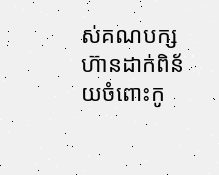ស់គណបក្ស ហ៊ានដាក់ពិន័យចំពោះកូ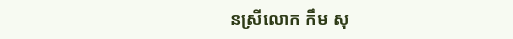នស្រីលោក កឹម សុ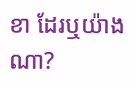ខា ដែរឬយ៉ាងណា?